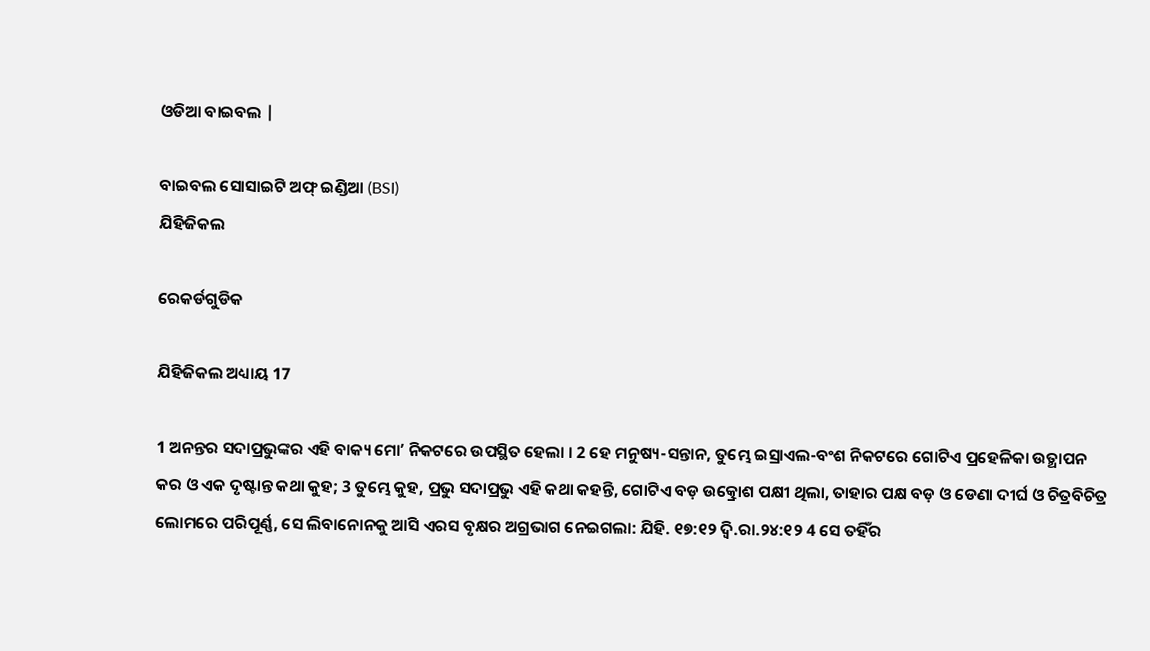ଓଡିଆ ବାଇବଲ |

ବାଇବଲ ସୋସାଇଟି ଅଫ୍ ଇଣ୍ଡିଆ (BSI)
ଯିହିଜିକଲ

ରେକର୍ଡଗୁଡିକ

ଯିହିଜିକଲ ଅଧ୍ୟାୟ 17

1 ଅନନ୍ତର ସଦାପ୍ରଭୁଙ୍କର ଏହି ବାକ୍ୟ ମୋʼ ନିକଟରେ ଉପସ୍ଥିତ ହେଲା । 2 ହେ ମନୁଷ୍ୟ-ସନ୍ତାନ, ତୁମ୍ଭେ ଇସ୍ରାଏଲ-ବଂଶ ନିକଟରେ ଗୋଟିଏ ପ୍ରହେଳିକା ଉତ୍ଥାପନ କର ଓ ଏକ ଦୃଷ୍ଟାନ୍ତ କଥା କୁହ; 3 ତୁମ୍ଭେ କୁହ, ପ୍ରଭୁ ସଦାପ୍ରଭୁ ଏହି କଥା କହନ୍ତି, ଗୋଟିଏ ବଡ଼ ଉତ୍କ୍ରୋଶ ପକ୍ଷୀ ଥିଲା, ତାହାର ପକ୍ଷ ବଡ଼ ଓ ଡେଣା ଦୀର୍ଘ ଓ ଚିତ୍ରବିଚିତ୍ର ଲୋମରେ ପରିପୂର୍ଣ୍ଣ, ସେ ଲିବାନୋନକୁ ଆସି ଏରସ ବୃକ୍ଷର ଅଗ୍ରଭାଗ ନେଇଗଲା: ଯିହି. ୧୭:୧୨ ଦ୍ଵି.ରା.୨୪:୧୨ 4 ସେ ତହିଁର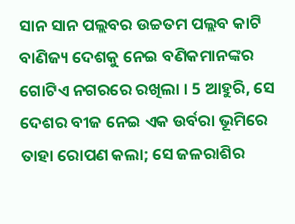ସାନ ସାନ ପଲ୍ଲବର ଉଚ୍ଚତମ ପଲ୍ଲବ କାଟି ବାଣିଜ୍ୟ ଦେଶକୁ ନେଇ ବଣିକମାନଙ୍କର ଗୋଟିଏ ନଗରରେ ରଖିଲା । 5 ଆହୁରି, ସେ ଦେଶର ବୀଜ ନେଇ ଏକ ଉର୍ବରା ଭୂମିରେ ତାହା ରୋପଣ କଲା; ସେ ଜଳରାଶିର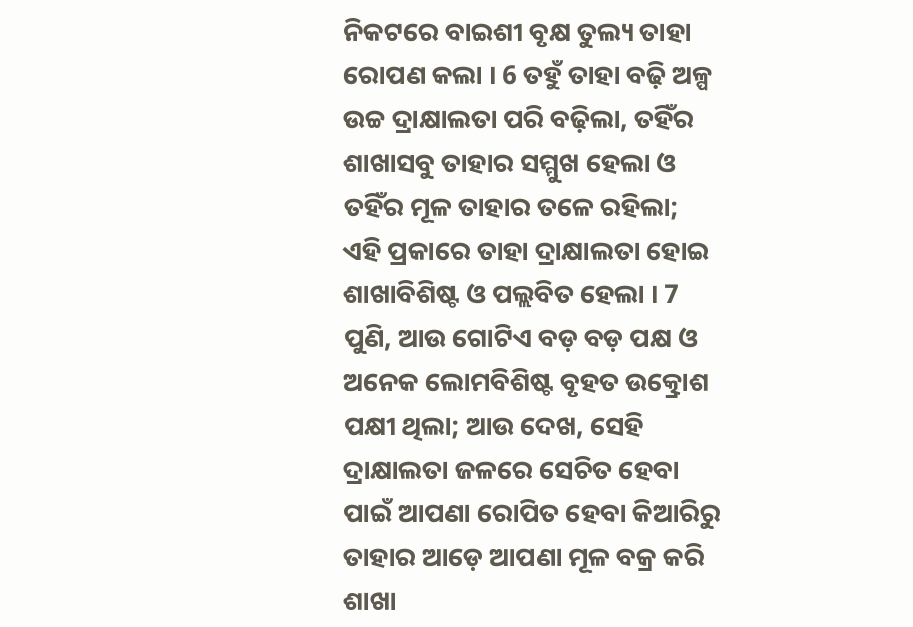ନିକଟରେ ବାଇଶୀ ବୃକ୍ଷ ତୁଲ୍ୟ ତାହା ରୋପଣ କଲା । 6 ତହୁଁ ତାହା ବଢ଼ି ଅଳ୍ପ ଉଚ୍ଚ ଦ୍ରାକ୍ଷାଲତା ପରି ବଢ଼ିଲା, ତହିଁର ଶାଖାସବୁ ତାହାର ସମ୍ମୁଖ ହେଲା ଓ ତହିଁର ମୂଳ ତାହାର ତଳେ ରହିଲା; ଏହି ପ୍ରକାରେ ତାହା ଦ୍ରାକ୍ଷାଲତା ହୋଇ ଶାଖାବିଶିଷ୍ଟ ଓ ପଲ୍ଲବିତ ହେଲା । 7 ପୁଣି, ଆଉ ଗୋଟିଏ ବଡ଼ ବଡ଼ ପକ୍ଷ ଓ ଅନେକ ଲୋମବିଶିଷ୍ଟ ବୃହତ ଉତ୍କ୍ରୋଶ ପକ୍ଷୀ ଥିଲା; ଆଉ ଦେଖ, ସେହି ଦ୍ରାକ୍ଷାଲତା ଜଳରେ ସେଚିତ ହେବା ପାଇଁ ଆପଣା ରୋପିତ ହେବା କିଆରିରୁ ତାହାର ଆଡ଼େ ଆପଣା ମୂଳ ବକ୍ର କରି ଶାଖା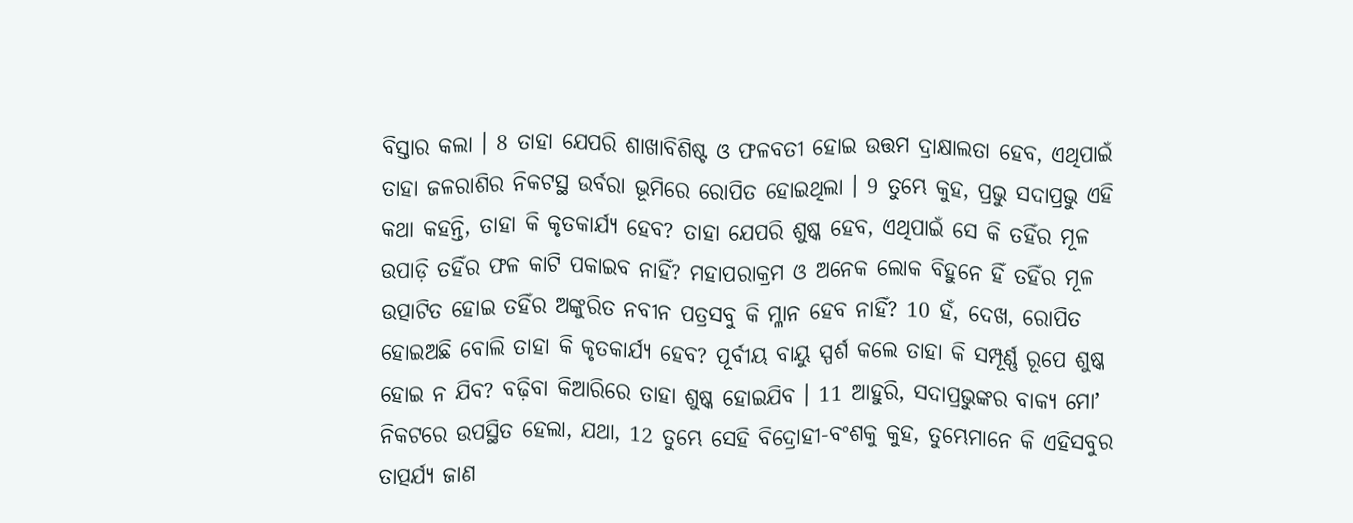ବିସ୍ତାର କଲା । 8 ତାହା ଯେପରି ଶାଖାବିଶିଷ୍ଟ ଓ ଫଳବତୀ ହୋଇ ଉତ୍ତମ ଦ୍ରାକ୍ଷାଲତା ହେବ, ଏଥିପାଇଁ ତାହା ଜଳରାଶିର ନିକଟସ୍ଥ ଉର୍ବରା ଭୂମିରେ ରୋପିତ ହୋଇଥିଲା । 9 ତୁମ୍ଭେ କୁହ, ପ୍ରଭୁ ସଦାପ୍ରଭୁ ଏହି କଥା କହନ୍ତି, ତାହା କି କୃତକାର୍ଯ୍ୟ ହେବ? ତାହା ଯେପରି ଶୁଷ୍କ ହେବ, ଏଥିପାଇଁ ସେ କି ତହିଁର ମୂଳ ଉପାଡ଼ି ତହିଁର ଫଳ କାଟି ପକାଇବ ନାହିଁ? ମହାପରାକ୍ରମ ଓ ଅନେକ ଲୋକ ବିହୁନେ ହିଁ ତହିଁର ମୂଳ ଉତ୍ପାଟିତ ହୋଇ ତହିଁର ଅଙ୍କୁରିତ ନବୀନ ପତ୍ରସବୁ କି ମ୍ଳାନ ହେବ ନାହିଁ? 10 ହଁ, ଦେଖ, ରୋପିତ ହୋଇଅଛି ବୋଲି ତାହା କି କୃତକାର୍ଯ୍ୟ ହେବ? ପୂର୍ବୀୟ ବାୟୁ ସ୍ପର୍ଶ କଲେ ତାହା କି ସମ୍ପୂର୍ଣ୍ଣ ରୂପେ ଶୁଷ୍କ ହୋଇ ନ ଯିବ? ବଢ଼ିବା କିଆରିରେ ତାହା ଶୁଷ୍କ ହୋଇଯିବ । 11 ଆହୁରି, ସଦାପ୍ରଭୁଙ୍କର ବାକ୍ୟ ମୋʼ ନିକଟରେ ଉପସ୍ଥିତ ହେଲା, ଯଥା, 12 ତୁମ୍ଭେ ସେହି ବିଦ୍ରୋହୀ-ବଂଶକୁ କୁହ, ତୁମ୍ଭେମାନେ କି ଏହିସବୁର ତାତ୍ପର୍ଯ୍ୟ ଜାଣ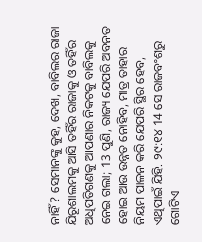ନାହିଁ? ସେମାନଙ୍କୁ କୁହ, ଦେଖ, ବାବିଲର ରାଜା ଯିରୂଶାଲମକୁ ଆସି ତହିଁର ରାଜାକୁ ଓ ତହିଁର ଅଧିପତିଗଣକୁ ଆପଣାର ନିକଟକୁ ବାବିଲକୁ ନେଇ ଗଲା; 13 ପୁଣି, ରାଜ୍ୟ ଯେପରି ଅବନତ ହୋଇ ଆଉ ଉନ୍ନତ ନୋହିବ, ମାତ୍ର ତାହାର ନିୟମ ପାଳନ କରି ଯେପରି ସ୍ଥିର ହେବ, ଏଥିପାଇଁ ଯିହି. ୨୯:୧୪ 14 ସେ ରାଜବଂଶରୁ ଗୋଟିଏ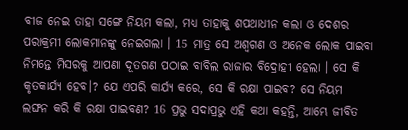ବୀଜ ନେଇ ତାହା ସଙ୍ଗେ ନିୟମ କଲା, ମଧ୍ୟ ତାହାକୁ ଶପଥାଧୀନ କଲା ଓ ଦେଶର ପରାକ୍ରମୀ ଲୋକମାନଙ୍କୁ ନେଇଗଲା । 15 ମାତ୍ର ସେ ଅଶ୍ଵଗଣ ଓ ଅନେକ ଲୋକ ପାଇବା ନିମନ୍ତେ ମିସରକୁ ଆପଣା ଦୂତଗଣ ପଠାଇ ବାବିଲ ରାଜାର ବିଦ୍ରୋହୀ ହେଲା । ସେ କି କୃତକାର୍ଯ୍ୟ ହେବ।? ଯେ ଏପରି କାର୍ଯ୍ୟ କରେ, ସେ କି ରକ୍ଷା ପାଇବ? ସେ ନିୟମ ଲଙ୍ଘନ କରି କି ରକ୍ଷା ପାଇବଣ? 16 ପ୍ରଭୁ ସଦାପ୍ରଭୁ ଏହି କଥା କହନ୍ତି, ଆମ୍ଭେ ଜୀବିତ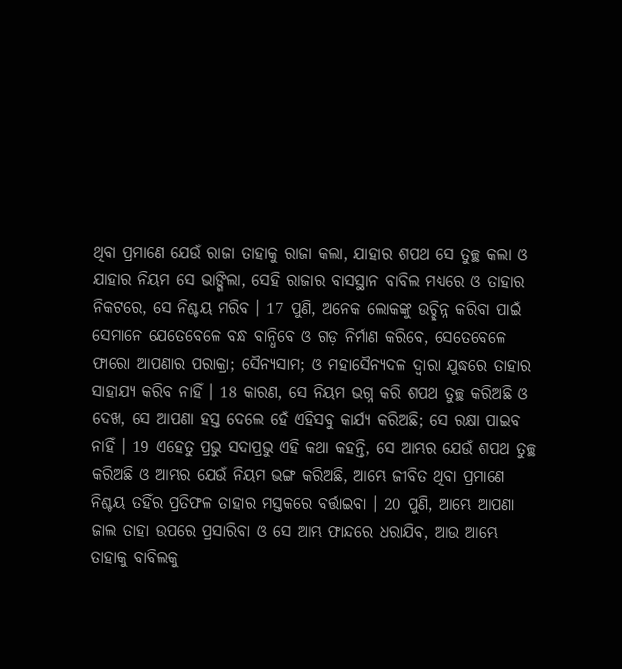ଥିବା ପ୍ରମାଣେ ଯେଉଁ ରାଜା ତାହାକୁ ରାଜା କଲା, ଯାହାର ଶପଥ ସେ ତୁଚ୍ଛ କଲା ଓ ଯାହାର ନିୟମ ସେ ଭାଙ୍ଗିଲା, ସେହି ରାଜାର ବାସସ୍ଥାନ ବାବିଲ ମଧ୍ୟରେ ଓ ତାହାର ନିକଟରେ, ସେ ନିଶ୍ଚୟ ମରିବ । 17 ପୁଣି, ଅନେକ ଲୋକଙ୍କୁ ଉଚ୍ଛିନ୍ନ କରିବା ପାଇଁ ସେମାନେ ଯେତେବେଳେ ବନ୍ଧ ବାନ୍ଧିବେ ଓ ଗଡ଼ ନିର୍ମାଣ କରିବେ, ସେତେବେଳେ ଫାରୋ ଆପଣାର ପରାକ୍ରା; ସୈନ୍ୟସାମ; ଓ ମହାସୈନ୍ୟଦଳ ଦ୍ଵାରା ଯୁଦ୍ଧରେ ତାହାର ସାହାଯ୍ୟ କରିବ ନାହିଁ । 18 କାରଣ, ସେ ନିୟମ ଭଗ୍ନ କରି ଶପଥ ତୁଚ୍ଛ କରିଅଛି ଓ ଦେଖ, ସେ ଆପଣା ହସ୍ତ ଦେଲେ ହେଁ ଏହିସବୁ କାର୍ଯ୍ୟ କରିଅଛି; ସେ ରକ୍ଷା ପାଇବ ନାହିଁ । 19 ଏହେତୁ ପ୍ରଭୁ ସଦାପ୍ରଭୁ ଏହି କଥା କହନ୍ତି, ସେ ଆମ୍ଭର ଯେଉଁ ଶପଥ ତୁଚ୍ଛ କରିଅଛି ଓ ଆମ୍ଭର ଯେଉଁ ନିୟମ ଭଙ୍ଗ କରିଅଛି, ଆମ୍ଭେ ଜୀବିତ ଥିବା ପ୍ରମାଣେ ନିଶ୍ଚୟ ତହିଁର ପ୍ରତିଫଳ ତାହାର ମସ୍ତକରେ ବର୍ତ୍ତାଇବା । 20 ପୁଣି, ଆମ୍ଭେ ଆପଣା ଜାଲ ତାହା ଉପରେ ପ୍ରସାରିବା ଓ ସେ ଆମ୍ଭ ଫାନ୍ଦରେ ଧରାଯିବ, ଆଉ ଆମ୍ଭେ ତାହାକୁ ବାବିଲକୁ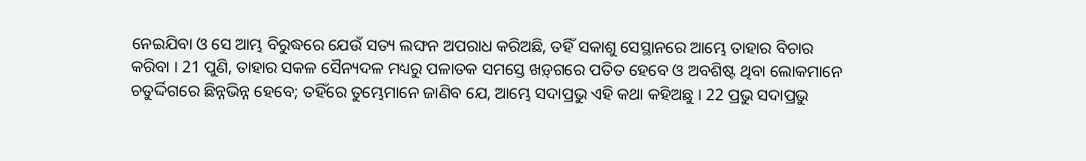ନେଇଯିବା ଓ ସେ ଆମ୍ଭ ବିରୁଦ୍ଧରେ ଯେଉଁ ସତ୍ୟ ଲଙ୍ଘନ ଅପରାଧ କରିଅଛି, ତହିଁ ସକାଶୁ ସେସ୍ଥାନରେ ଆମ୍ଭେ ତାହାର ବିଚାର କରିବା । 21 ପୁଣି, ତାହାର ସକଳ ସୈନ୍ୟଦଳ ମଧ୍ୟରୁ ପଳାତକ ସମସ୍ତେ ଖଡ଼୍‍ଗରେ ପତିତ ହେବେ ଓ ଅବଶିଷ୍ଟ ଥିବା ଲୋକମାନେ ଚତୁର୍ଦ୍ଦିଗରେ ଛିନ୍ନଭିନ୍ନ ହେବେ; ତହିଁରେ ତୁମ୍ଭେମାନେ ଜାଣିବ ଯେ, ଆମ୍ଭେ ସଦାପ୍ରଭୁ ଏହି କଥା କହିଅଛୁ । 22 ପ୍ରଭୁ ସଦାପ୍ରଭୁ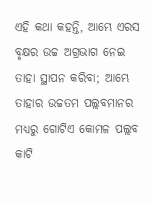ଏହି କଥା କହନ୍ତି, ଆମ୍ଭେ ଏରସ ବୃକ୍ଷର ଉଚ୍ଚ ଅଗ୍ରଭାଗ ନେଇ ତାହା ସ୍ଥାପନ କରିବା; ଆମ୍ଭେ ତାହାର ଉଚ୍ଚତମ ପଲ୍ଲବମାନର ମଧ୍ୟରୁ ଗୋଟିଏ କୋମଳ ପଲ୍ଲବ କାଟି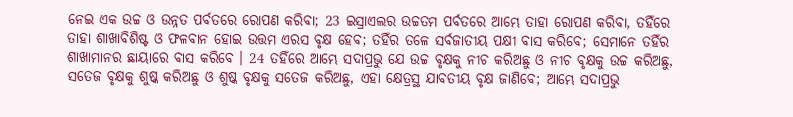ନେଇ ଏକ ଉଚ୍ଚ ଓ ଉନ୍ନତ ପର୍ବତରେ ରୋପଣ କରିବା; 23 ଇସ୍ରାଏଲର ଉଚ୍ଚତମ ପର୍ବତରେ ଆମ୍ଭେ ତାହା ରୋପଣ କରିବା, ତହିଁରେ ତାହା ଶାଖାବିଶିଷ୍ଟ ଓ ଫଳବାନ ହୋଇ ଉତ୍ତମ ଏରସ ବୃକ୍ଷ ହେବ; ତହିଁର ତଳେ ସର୍ବଜାତୀୟ ପକ୍ଷୀ ବାସ କରିବେ; ସେମାନେ ତହିଁର ଶାଖାମାନର ଛାୟାରେ ବାସ କରିବେ । 24 ତହିଁରେ ଆମ୍ଭେ ସଦାପ୍ରଭୁ ଯେ ଉଚ୍ଚ ବୃକ୍ଷକୁ ନୀଚ କରିଅଛୁ ଓ ନୀଚ ବୃକ୍ଷକୁ ଉଚ୍ଚ କରିଅଛୁ, ସତେଜ ବୃକ୍ଷକୁ ଶୁଷ୍କ କରିଅଛୁ ଓ ଶୁଷ୍କ ବୃକ୍ଷକୁ ସତେଜ କରିଅଛୁ, ଏହା କ୍ଷେତ୍ରସ୍ଥ ଯାବତୀୟ ବୃକ୍ଷ ଜାଣିବେ; ଆମ୍ଭେ ସଦାପ୍ରଭୁ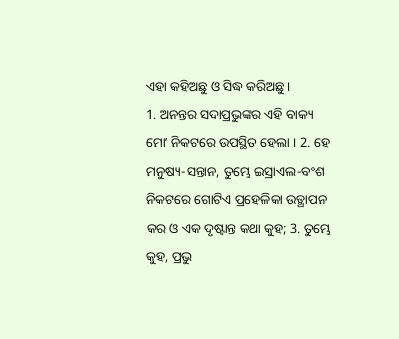ଏହା କହିଅଛୁ ଓ ସିଦ୍ଧ କରିଅଛୁ ।
1. ଅନନ୍ତର ସଦାପ୍ରଭୁଙ୍କର ଏହି ବାକ୍ୟ ମୋʼ ନିକଟରେ ଉପସ୍ଥିତ ହେଲା । 2. ହେ ମନୁଷ୍ୟ-ସନ୍ତାନ, ତୁମ୍ଭେ ଇସ୍ରାଏଲ-ବଂଶ ନିକଟରେ ଗୋଟିଏ ପ୍ରହେଳିକା ଉତ୍ଥାପନ କର ଓ ଏକ ଦୃଷ୍ଟାନ୍ତ କଥା କୁହ; 3. ତୁମ୍ଭେ କୁହ, ପ୍ରଭୁ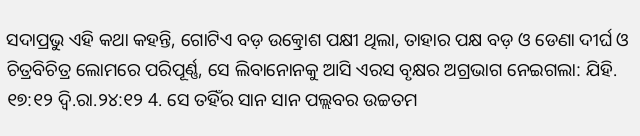ସଦାପ୍ରଭୁ ଏହି କଥା କହନ୍ତି, ଗୋଟିଏ ବଡ଼ ଉତ୍କ୍ରୋଶ ପକ୍ଷୀ ଥିଲା, ତାହାର ପକ୍ଷ ବଡ଼ ଓ ଡେଣା ଦୀର୍ଘ ଓ ଚିତ୍ରବିଚିତ୍ର ଲୋମରେ ପରିପୂର୍ଣ୍ଣ, ସେ ଲିବାନୋନକୁ ଆସି ଏରସ ବୃକ୍ଷର ଅଗ୍ରଭାଗ ନେଇଗଲା: ଯିହି. ୧୭:୧୨ ଦ୍ଵି.ରା.୨୪:୧୨ 4. ସେ ତହିଁର ସାନ ସାନ ପଲ୍ଲବର ଉଚ୍ଚତମ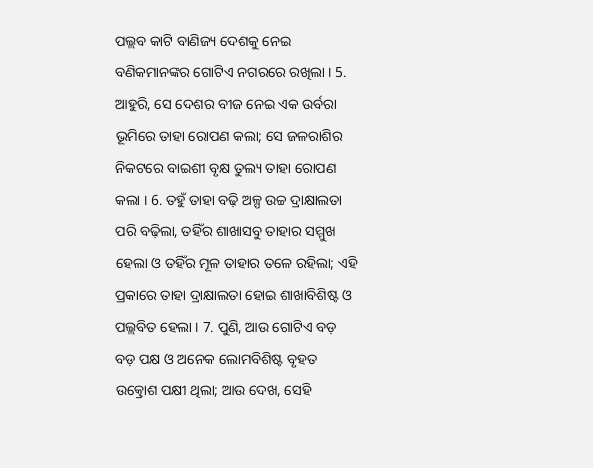ପଲ୍ଲବ କାଟି ବାଣିଜ୍ୟ ଦେଶକୁ ନେଇ ବଣିକମାନଙ୍କର ଗୋଟିଏ ନଗରରେ ରଖିଲା । 5. ଆହୁରି, ସେ ଦେଶର ବୀଜ ନେଇ ଏକ ଉର୍ବରା ଭୂମିରେ ତାହା ରୋପଣ କଲା; ସେ ଜଳରାଶିର ନିକଟରେ ବାଇଶୀ ବୃକ୍ଷ ତୁଲ୍ୟ ତାହା ରୋପଣ କଲା । 6. ତହୁଁ ତାହା ବଢ଼ି ଅଳ୍ପ ଉଚ୍ଚ ଦ୍ରାକ୍ଷାଲତା ପରି ବଢ଼ିଲା, ତହିଁର ଶାଖାସବୁ ତାହାର ସମ୍ମୁଖ ହେଲା ଓ ତହିଁର ମୂଳ ତାହାର ତଳେ ରହିଲା; ଏହି ପ୍ରକାରେ ତାହା ଦ୍ରାକ୍ଷାଲତା ହୋଇ ଶାଖାବିଶିଷ୍ଟ ଓ ପଲ୍ଲବିତ ହେଲା । 7. ପୁଣି, ଆଉ ଗୋଟିଏ ବଡ଼ ବଡ଼ ପକ୍ଷ ଓ ଅନେକ ଲୋମବିଶିଷ୍ଟ ବୃହତ ଉତ୍କ୍ରୋଶ ପକ୍ଷୀ ଥିଲା; ଆଉ ଦେଖ, ସେହି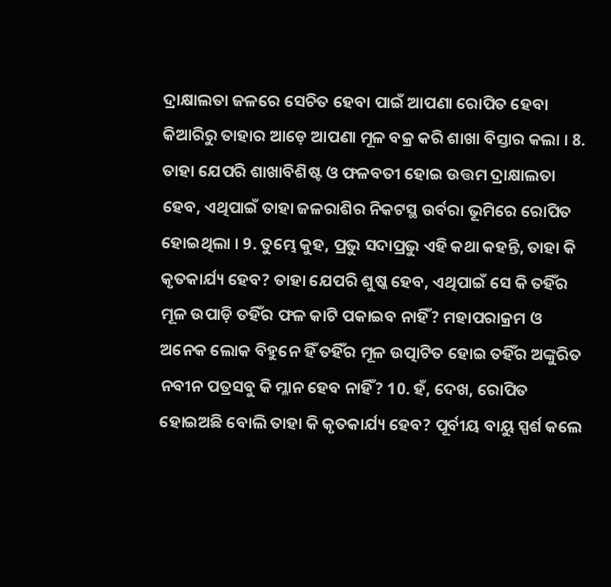ଦ୍ରାକ୍ଷାଲତା ଜଳରେ ସେଚିତ ହେବା ପାଇଁ ଆପଣା ରୋପିତ ହେବା କିଆରିରୁ ତାହାର ଆଡ଼େ ଆପଣା ମୂଳ ବକ୍ର କରି ଶାଖା ବିସ୍ତାର କଲା । 8. ତାହା ଯେପରି ଶାଖାବିଶିଷ୍ଟ ଓ ଫଳବତୀ ହୋଇ ଉତ୍ତମ ଦ୍ରାକ୍ଷାଲତା ହେବ, ଏଥିପାଇଁ ତାହା ଜଳରାଶିର ନିକଟସ୍ଥ ଉର୍ବରା ଭୂମିରେ ରୋପିତ ହୋଇଥିଲା । 9. ତୁମ୍ଭେ କୁହ, ପ୍ରଭୁ ସଦାପ୍ରଭୁ ଏହି କଥା କହନ୍ତି, ତାହା କି କୃତକାର୍ଯ୍ୟ ହେବ? ତାହା ଯେପରି ଶୁଷ୍କ ହେବ, ଏଥିପାଇଁ ସେ କି ତହିଁର ମୂଳ ଉପାଡ଼ି ତହିଁର ଫଳ କାଟି ପକାଇବ ନାହିଁ? ମହାପରାକ୍ରମ ଓ ଅନେକ ଲୋକ ବିହୁନେ ହିଁ ତହିଁର ମୂଳ ଉତ୍ପାଟିତ ହୋଇ ତହିଁର ଅଙ୍କୁରିତ ନବୀନ ପତ୍ରସବୁ କି ମ୍ଳାନ ହେବ ନାହିଁ? 10. ହଁ, ଦେଖ, ରୋପିତ ହୋଇଅଛି ବୋଲି ତାହା କି କୃତକାର୍ଯ୍ୟ ହେବ? ପୂର୍ବୀୟ ବାୟୁ ସ୍ପର୍ଶ କଲେ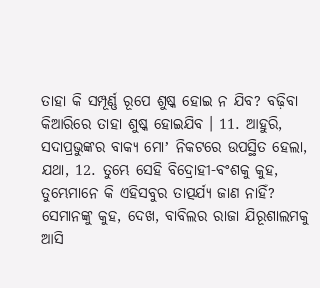ତାହା କି ସମ୍ପୂର୍ଣ୍ଣ ରୂପେ ଶୁଷ୍କ ହୋଇ ନ ଯିବ? ବଢ଼ିବା କିଆରିରେ ତାହା ଶୁଷ୍କ ହୋଇଯିବ । 11. ଆହୁରି, ସଦାପ୍ରଭୁଙ୍କର ବାକ୍ୟ ମୋʼ ନିକଟରେ ଉପସ୍ଥିତ ହେଲା, ଯଥା, 12. ତୁମ୍ଭେ ସେହି ବିଦ୍ରୋହୀ-ବଂଶକୁ କୁହ, ତୁମ୍ଭେମାନେ କି ଏହିସବୁର ତାତ୍ପର୍ଯ୍ୟ ଜାଣ ନାହିଁ? ସେମାନଙ୍କୁ କୁହ, ଦେଖ, ବାବିଲର ରାଜା ଯିରୂଶାଲମକୁ ଆସି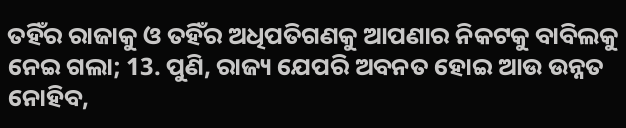ତହିଁର ରାଜାକୁ ଓ ତହିଁର ଅଧିପତିଗଣକୁ ଆପଣାର ନିକଟକୁ ବାବିଲକୁ ନେଇ ଗଲା; 13. ପୁଣି, ରାଜ୍ୟ ଯେପରି ଅବନତ ହୋଇ ଆଉ ଉନ୍ନତ ନୋହିବ,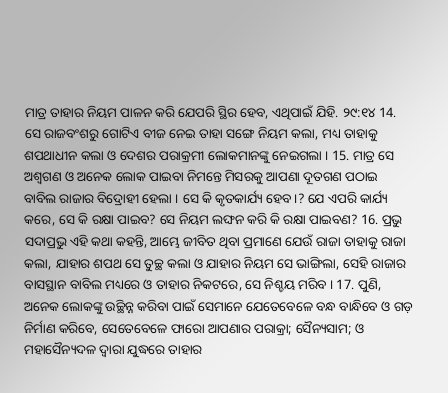ମାତ୍ର ତାହାର ନିୟମ ପାଳନ କରି ଯେପରି ସ୍ଥିର ହେବ, ଏଥିପାଇଁ ଯିହି. ୨୯:୧୪ 14. ସେ ରାଜବଂଶରୁ ଗୋଟିଏ ବୀଜ ନେଇ ତାହା ସଙ୍ଗେ ନିୟମ କଲା, ମଧ୍ୟ ତାହାକୁ ଶପଥାଧୀନ କଲା ଓ ଦେଶର ପରାକ୍ରମୀ ଲୋକମାନଙ୍କୁ ନେଇଗଲା । 15. ମାତ୍ର ସେ ଅଶ୍ଵଗଣ ଓ ଅନେକ ଲୋକ ପାଇବା ନିମନ୍ତେ ମିସରକୁ ଆପଣା ଦୂତଗଣ ପଠାଇ ବାବିଲ ରାଜାର ବିଦ୍ରୋହୀ ହେଲା । ସେ କି କୃତକାର୍ଯ୍ୟ ହେବ।? ଯେ ଏପରି କାର୍ଯ୍ୟ କରେ, ସେ କି ରକ୍ଷା ପାଇବ? ସେ ନିୟମ ଲଙ୍ଘନ କରି କି ରକ୍ଷା ପାଇବଣ? 16. ପ୍ରଭୁ ସଦାପ୍ରଭୁ ଏହି କଥା କହନ୍ତି, ଆମ୍ଭେ ଜୀବିତ ଥିବା ପ୍ରମାଣେ ଯେଉଁ ରାଜା ତାହାକୁ ରାଜା କଲା, ଯାହାର ଶପଥ ସେ ତୁଚ୍ଛ କଲା ଓ ଯାହାର ନିୟମ ସେ ଭାଙ୍ଗିଲା, ସେହି ରାଜାର ବାସସ୍ଥାନ ବାବିଲ ମଧ୍ୟରେ ଓ ତାହାର ନିକଟରେ, ସେ ନିଶ୍ଚୟ ମରିବ । 17. ପୁଣି, ଅନେକ ଲୋକଙ୍କୁ ଉଚ୍ଛିନ୍ନ କରିବା ପାଇଁ ସେମାନେ ଯେତେବେଳେ ବନ୍ଧ ବାନ୍ଧିବେ ଓ ଗଡ଼ ନିର୍ମାଣ କରିବେ, ସେତେବେଳେ ଫାରୋ ଆପଣାର ପରାକ୍ରା; ସୈନ୍ୟସାମ; ଓ ମହାସୈନ୍ୟଦଳ ଦ୍ଵାରା ଯୁଦ୍ଧରେ ତାହାର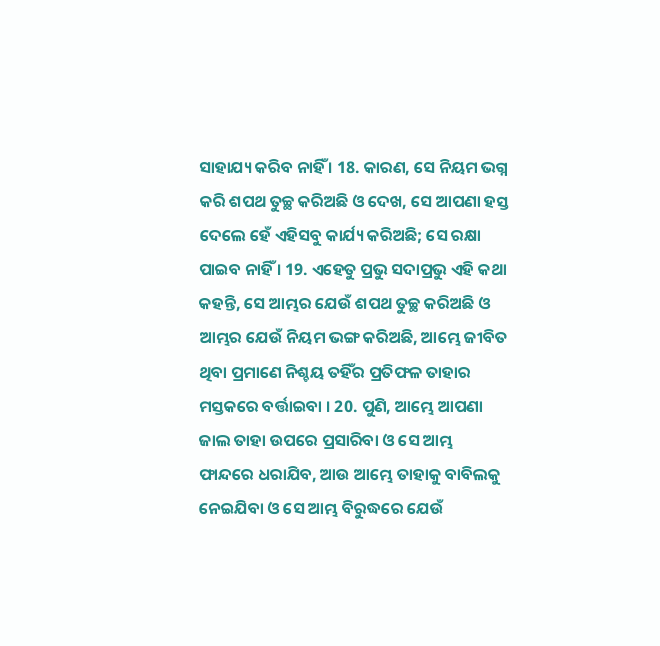ସାହାଯ୍ୟ କରିବ ନାହିଁ । 18. କାରଣ, ସେ ନିୟମ ଭଗ୍ନ କରି ଶପଥ ତୁଚ୍ଛ କରିଅଛି ଓ ଦେଖ, ସେ ଆପଣା ହସ୍ତ ଦେଲେ ହେଁ ଏହିସବୁ କାର୍ଯ୍ୟ କରିଅଛି; ସେ ରକ୍ଷା ପାଇବ ନାହିଁ । 19. ଏହେତୁ ପ୍ରଭୁ ସଦାପ୍ରଭୁ ଏହି କଥା କହନ୍ତି, ସେ ଆମ୍ଭର ଯେଉଁ ଶପଥ ତୁଚ୍ଛ କରିଅଛି ଓ ଆମ୍ଭର ଯେଉଁ ନିୟମ ଭଙ୍ଗ କରିଅଛି, ଆମ୍ଭେ ଜୀବିତ ଥିବା ପ୍ରମାଣେ ନିଶ୍ଚୟ ତହିଁର ପ୍ରତିଫଳ ତାହାର ମସ୍ତକରେ ବର୍ତ୍ତାଇବା । 20. ପୁଣି, ଆମ୍ଭେ ଆପଣା ଜାଲ ତାହା ଉପରେ ପ୍ରସାରିବା ଓ ସେ ଆମ୍ଭ ଫାନ୍ଦରେ ଧରାଯିବ, ଆଉ ଆମ୍ଭେ ତାହାକୁ ବାବିଲକୁ ନେଇଯିବା ଓ ସେ ଆମ୍ଭ ବିରୁଦ୍ଧରେ ଯେଉଁ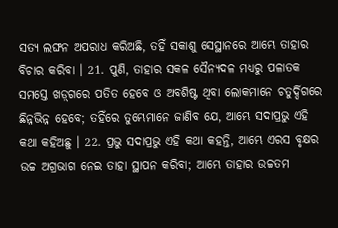ସତ୍ୟ ଲଙ୍ଘନ ଅପରାଧ କରିଅଛି, ତହିଁ ସକାଶୁ ସେସ୍ଥାନରେ ଆମ୍ଭେ ତାହାର ବିଚାର କରିବା । 21. ପୁଣି, ତାହାର ସକଳ ସୈନ୍ୟଦଳ ମଧ୍ୟରୁ ପଳାତକ ସମସ୍ତେ ଖଡ଼୍‍ଗରେ ପତିତ ହେବେ ଓ ଅବଶିଷ୍ଟ ଥିବା ଲୋକମାନେ ଚତୁର୍ଦ୍ଦିଗରେ ଛିନ୍ନଭିନ୍ନ ହେବେ; ତହିଁରେ ତୁମ୍ଭେମାନେ ଜାଣିବ ଯେ, ଆମ୍ଭେ ସଦାପ୍ରଭୁ ଏହି କଥା କହିଅଛୁ । 22. ପ୍ରଭୁ ସଦାପ୍ରଭୁ ଏହି କଥା କହନ୍ତି, ଆମ୍ଭେ ଏରସ ବୃକ୍ଷର ଉଚ୍ଚ ଅଗ୍ରଭାଗ ନେଇ ତାହା ସ୍ଥାପନ କରିବା; ଆମ୍ଭେ ତାହାର ଉଚ୍ଚତମ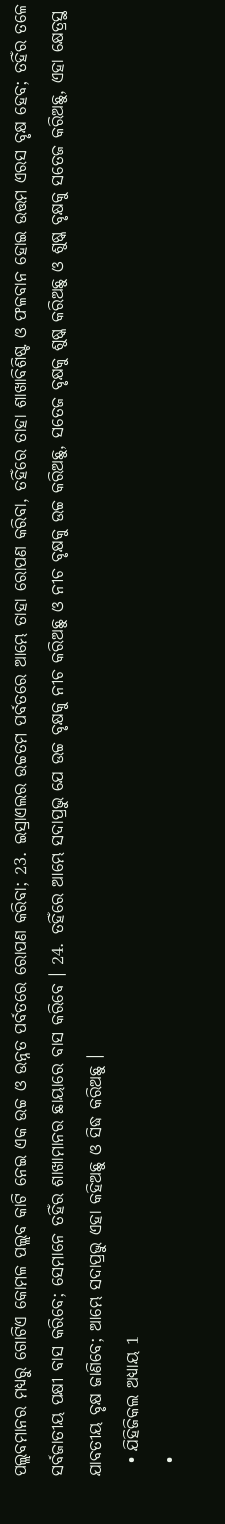ପଲ୍ଲବମାନର ମଧ୍ୟରୁ ଗୋଟିଏ କୋମଳ ପଲ୍ଲବ କାଟି ନେଇ ଏକ ଉଚ୍ଚ ଓ ଉନ୍ନତ ପର୍ବତରେ ରୋପଣ କରିବା; 23. ଇସ୍ରାଏଲର ଉଚ୍ଚତମ ପର୍ବତରେ ଆମ୍ଭେ ତାହା ରୋପଣ କରିବା, ତହିଁରେ ତାହା ଶାଖାବିଶିଷ୍ଟ ଓ ଫଳବାନ ହୋଇ ଉତ୍ତମ ଏରସ ବୃକ୍ଷ ହେବ; ତହିଁର ତଳେ ସର୍ବଜାତୀୟ ପକ୍ଷୀ ବାସ କରିବେ; ସେମାନେ ତହିଁର ଶାଖାମାନର ଛାୟାରେ ବାସ କରିବେ । 24. ତହିଁରେ ଆମ୍ଭେ ସଦାପ୍ରଭୁ ଯେ ଉଚ୍ଚ ବୃକ୍ଷକୁ ନୀଚ କରିଅଛୁ ଓ ନୀଚ ବୃକ୍ଷକୁ ଉଚ୍ଚ କରିଅଛୁ, ସତେଜ ବୃକ୍ଷକୁ ଶୁଷ୍କ କରିଅଛୁ ଓ ଶୁଷ୍କ ବୃକ୍ଷକୁ ସତେଜ କରିଅଛୁ, ଏହା କ୍ଷେତ୍ରସ୍ଥ ଯାବତୀୟ ବୃକ୍ଷ ଜାଣିବେ; ଆମ୍ଭେ ସଦାପ୍ରଭୁ ଏହା କହିଅଛୁ ଓ ସିଦ୍ଧ କରିଅଛୁ ।
  • ଯିହିଜିକଲ ଅଧ୍ୟାୟ 1
  •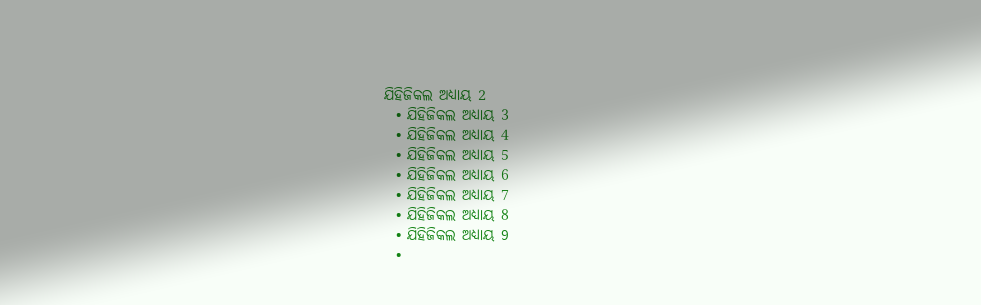ଯିହିଜିକଲ ଅଧ୍ୟାୟ 2
  • ଯିହିଜିକଲ ଅଧ୍ୟାୟ 3
  • ଯିହିଜିକଲ ଅଧ୍ୟାୟ 4
  • ଯିହିଜିକଲ ଅଧ୍ୟାୟ 5
  • ଯିହିଜିକଲ ଅଧ୍ୟାୟ 6
  • ଯିହିଜିକଲ ଅଧ୍ୟାୟ 7
  • ଯିହିଜିକଲ ଅଧ୍ୟାୟ 8
  • ଯିହିଜିକଲ ଅଧ୍ୟାୟ 9
  •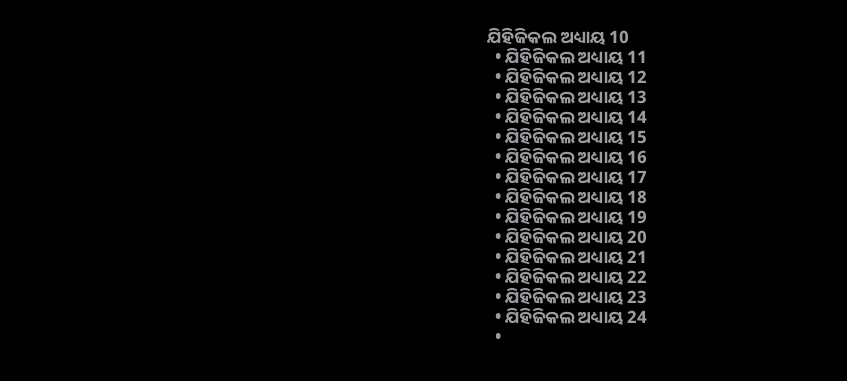ଯିହିଜିକଲ ଅଧ୍ୟାୟ 10
  • ଯିହିଜିକଲ ଅଧ୍ୟାୟ 11
  • ଯିହିଜିକଲ ଅଧ୍ୟାୟ 12
  • ଯିହିଜିକଲ ଅଧ୍ୟାୟ 13
  • ଯିହିଜିକଲ ଅଧ୍ୟାୟ 14
  • ଯିହିଜିକଲ ଅଧ୍ୟାୟ 15
  • ଯିହିଜିକଲ ଅଧ୍ୟାୟ 16
  • ଯିହିଜିକଲ ଅଧ୍ୟାୟ 17
  • ଯିହିଜିକଲ ଅଧ୍ୟାୟ 18
  • ଯିହିଜିକଲ ଅଧ୍ୟାୟ 19
  • ଯିହିଜିକଲ ଅଧ୍ୟାୟ 20
  • ଯିହିଜିକଲ ଅଧ୍ୟାୟ 21
  • ଯିହିଜିକଲ ଅଧ୍ୟାୟ 22
  • ଯିହିଜିକଲ ଅଧ୍ୟାୟ 23
  • ଯିହିଜିକଲ ଅଧ୍ୟାୟ 24
  •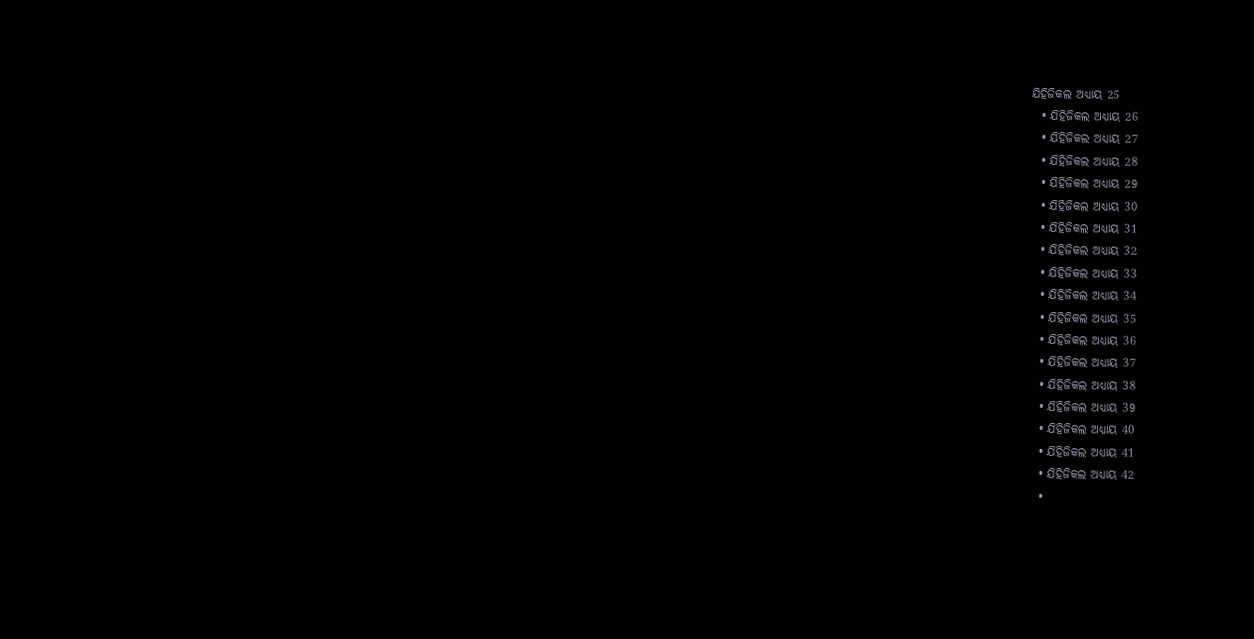ଯିହିଜିକଲ ଅଧ୍ୟାୟ 25
  • ଯିହିଜିକଲ ଅଧ୍ୟାୟ 26
  • ଯିହିଜିକଲ ଅଧ୍ୟାୟ 27
  • ଯିହିଜିକଲ ଅଧ୍ୟାୟ 28
  • ଯିହିଜିକଲ ଅଧ୍ୟାୟ 29
  • ଯିହିଜିକଲ ଅଧ୍ୟାୟ 30
  • ଯିହିଜିକଲ ଅଧ୍ୟାୟ 31
  • ଯିହିଜିକଲ ଅଧ୍ୟାୟ 32
  • ଯିହିଜିକଲ ଅଧ୍ୟାୟ 33
  • ଯିହିଜିକଲ ଅଧ୍ୟାୟ 34
  • ଯିହିଜିକଲ ଅଧ୍ୟାୟ 35
  • ଯିହିଜିକଲ ଅଧ୍ୟାୟ 36
  • ଯିହିଜିକଲ ଅଧ୍ୟାୟ 37
  • ଯିହିଜିକଲ ଅଧ୍ୟାୟ 38
  • ଯିହିଜିକଲ ଅଧ୍ୟାୟ 39
  • ଯିହିଜିକଲ ଅଧ୍ୟାୟ 40
  • ଯିହିଜିକଲ ଅଧ୍ୟାୟ 41
  • ଯିହିଜିକଲ ଅଧ୍ୟାୟ 42
  •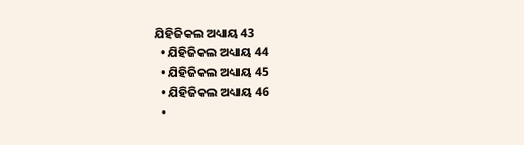ଯିହିଜିକଲ ଅଧ୍ୟାୟ 43
  • ଯିହିଜିକଲ ଅଧ୍ୟାୟ 44
  • ଯିହିଜିକଲ ଅଧ୍ୟାୟ 45
  • ଯିହିଜିକଲ ଅଧ୍ୟାୟ 46
  •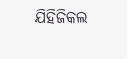ଯିହିଜିକଲ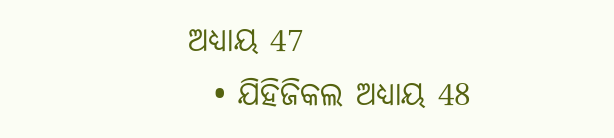ଅଧ୍ୟାୟ 47
  • ଯିହିଜିକଲ ଅଧ୍ୟାୟ 48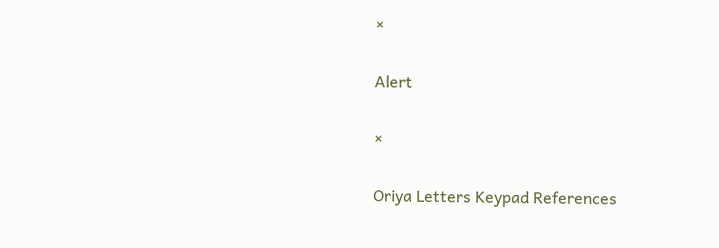×

Alert

×

Oriya Letters Keypad References